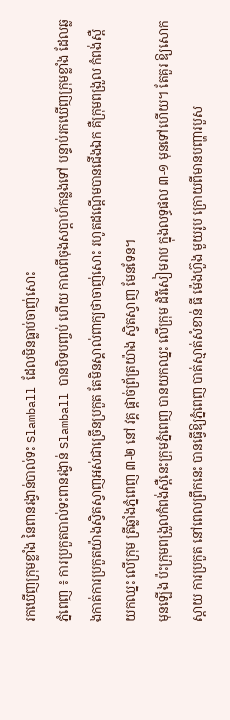រកឃើញក្រុមខ្លាំង នៃពានរង្វាន់បាល់ទះ Slamball ដែលមិនធ្លាប់ចាញ់សោះ
ភ្នំពេញ ៖ ការប្រកួតបាល់ទះពានរង្វាន់ Slamball បានបិទបញ្ចប់ ហើយ កាលពីចុងសប្តាហ៍កន្លងទៅ បន្ទាប់រកឃើញក្រុមខ្លាំង ដែលឆ្លងកាត់ការប្រកួតយ៉ាងសិ្វតស្វាញអស់ជាច្រើនប្រកួត តែមិនស្គាល់ពាក្យថាចាញ់សោះ រហូតដណ្តើមបានជើងឯក គឺក្រុមពង្រួល កំពង់ស្ពឺ យកឈ្នះ លើក្រុម ត្រីឆ្លាំងភ្នំពេញ ៣-២ នៅ វគ្គ ផ្តាច់ព្រ័ត្រយ៉ាង ស្វិតស្វាញ មែនទែន។
មុនឡើង ប៉ះក្រុមពង្រួលកំពង់ស្ពឺនេះក្រុមភ្នំពេញ បានយកឈ្នះ លើក្រុម ដំរីសៀមរាប ក្នុងលទ្ធផល ៣-១ មុនទៅហើយ។ តែគួរ ឱ្យសោកស្ដាយ ការប្រកួត នៅពេលព្រឹកនេះ បានធ្វើឱ្យភ្នំពេញ បាត់ស្មាត់សំខាន់ ធី ម៉េងហ៊ួង មួយរូប ក្រោយពីមានបញ្ហារបួស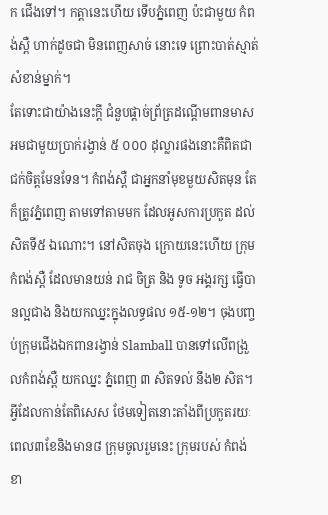ក ជើងទៅ។ កត្ដានេះហើយ ទើបភ្នំពេញ ប៉ះជាមួយ កំពង់ស្ពឺ ហាក់ដូចជា មិនពេញសាច់ នោះទេ ព្រោះបាត់ស្មាត់សំខាន់ម្នាក់។
តែទោះជាយ៉ាងនេះក្ដី ជំនួបផ្ដាច់ព្រ័ត្រដណ្ដើមពានមាស អមជាមួយប្រាក់រង្វាន់ ៥ ០០០ ដុល្លារផងនោះគឺពិតជាជក់ចិត្តមែនទែន។ កំពង់ស្ពឺ ជាអ្នកនាំមុខមួយសិតមុន តែក៏ត្រូវភ្នំពេញ តាមទៅតាមមក ដែលអូសការប្រកួត ដល់សិតទី៥ ឯណោះ។ នៅសិតចុង ក្រោយនេះហើយ ក្រុមកំពង់ស្ពឺ ដែលមានយន់ រាជ ចិត្រ និង ទូច អង្គរក្ស ធ្វើបានល្អជាង និងយកឈ្នះក្នុងលទ្ធផល ១៥-១២។ ចុងបញ្ចប់ក្រុមជើងឯកពានរង្វាន់ Slamball បានទៅលើពង្រួលកំពង់ស្ពឺ យកឈ្នះ ភ្នំពេញ ៣ សិតទល់ នឹង២ សិត។
អ្វីដែលកាន់តែពិសេស ថែមទៀតនោះតាំងពីប្រកួតរយៈពេល៣ខែនិងមាន៨ ក្រុមចូលរួមនេះ ក្រុមរបស់ កំពង់ខា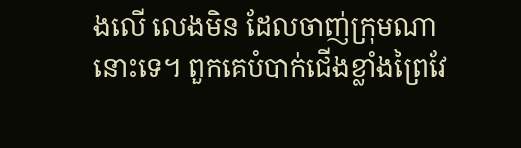ងលើ លេងមិន ដែលចាញ់ក្រុមណានោះទេ។ ពួកគេបំបាក់ជើងខ្លាំងព្រៃវែ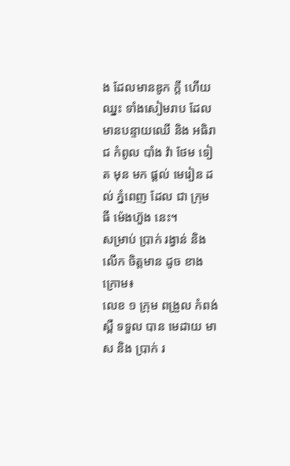ង ដែលមានឌូក ក្ដី ហើយឈ្នះ ទាំងសៀមរាប ដែលមានបន្ទាយឈើ និង អធិរាជ កំពូល បាំង វ៉ា ថែម ទៀត មុន មក ផ្ដល់ មេរៀន ដល់ ភ្នំពេញ ដែល ជា ក្រុម ធី ម៉េងហ៊ួង នេះ។
សម្រាប់ ប្រាក់ រង្វាន់ និង លើក ចិត្តមាន ដូច ខាង ក្រោម៖
លេខ ១ ក្រុម ពង្រួល កំពង់ ស្ពឺ ទទួល បាន មេដាយ មាស និង ប្រាក់ រ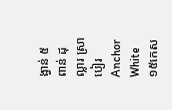ង្វាន់ ៥ ពាន់ ដុល្លារ ស្រាបៀរ Anchor White ១៥កេស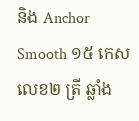និង Anchor Smooth ១៥ កេស
លេខ២ ត្រី ឆ្លាំង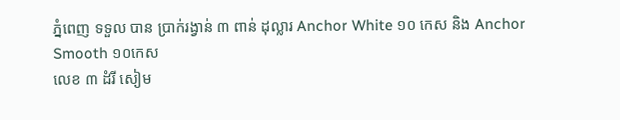ភ្នំពេញ ទទួល បាន ប្រាក់រង្វាន់ ៣ ពាន់ ដុល្លារ Anchor White ១០ កេស និង Anchor Smooth ១០កេស
លេខ ៣ ដំរី សៀម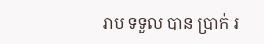រាប ទទួល បាន ប្រាក់ រ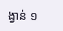ង្វាន់ ១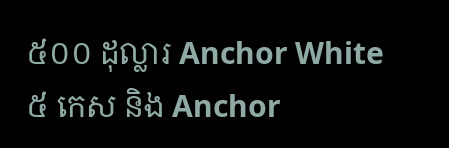៥០០ ដុល្លារ Anchor White ៥ កេស និង Anchor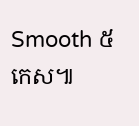Smooth ៥ កេស៕